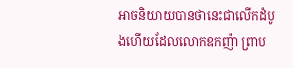អាចនិយាយបានថានេះជាលើកដំបូងហើយដែលលោកឧកញ៉ា ព្រាប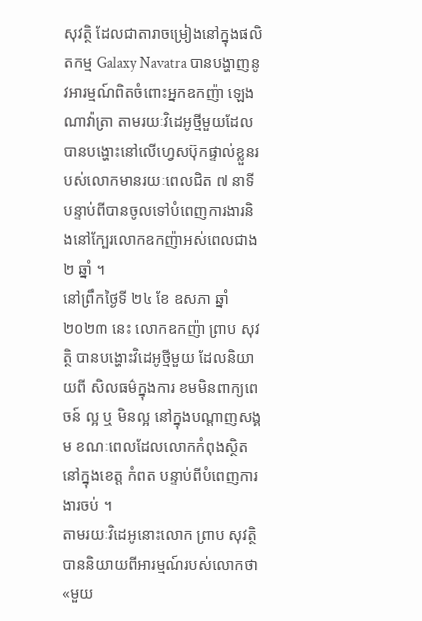សុវត្ថិ ដែលជាតារាចម្រៀងនៅក្នុងផលិតកម្ម Galaxy Navatra បានបង្ហាញនូវអារម្មណ៍ពិតចំពោះអ្នកឧកញ៉ា ឡេង ណាវ៉ាត្រា តាមរយៈវិដេអូថ្មីមួយដែលបានបង្ហោះនៅលើហ្វេសប៊ុកផ្ទាល់ខ្លួនរបស់លោកមានរយៈពេលជិត ៧ នាទី បន្ទាប់ពីបានចូលទៅបំពេញការងារនិងនៅក្បែរលោកឧកញ៉ាអស់ពេលជាង ២ ឆ្នាំ ។
នៅព្រឹកថ្ងៃទី ២៤ ខែ ឧសភា ឆ្នាំ២០២៣ នេះ លោកឧកញ៉ា ព្រាប សុវត្ថិ បានបង្ហោះវិដេអូថ្មីមួយ ដែលនិយាយពី សិលធម៌ក្នុងការ ខមមិនពាក្យពេចន៍ ល្អ ឬ មិនល្អ នៅក្នុងបណ្តាញសង្គម ខណៈពេលដែលលោកកំពុងស្ថិតនៅក្នុងខេត្ត កំពត បន្ទាប់ពីបំពេញការងារចប់ ។
តាមរយៈវិដេអូនោះលោក ព្រាប សុវត្ថិ បាននិយាយពីអារម្មណ៍របស់លោកថា «មួយ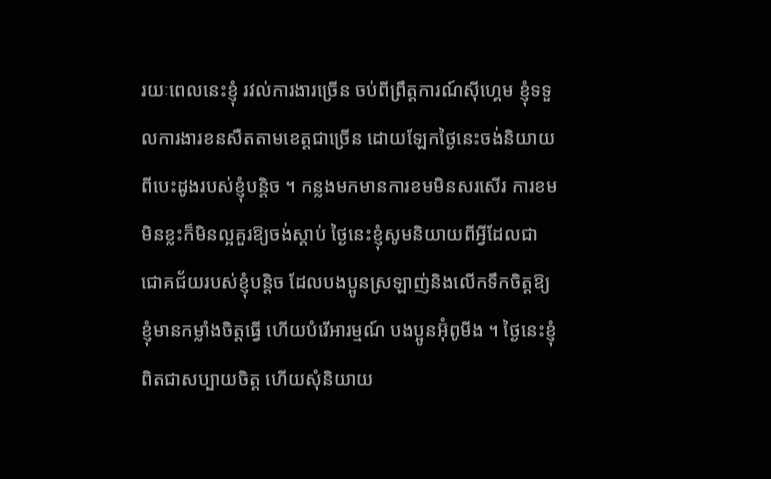រយៈពេលនេះខ្ញុំ រវល់ការងារច្រើន ចប់ពីព្រឹត្តការណ៍ស៊ីហ្គេម ខ្ញុំទទួលការងារខនសឺតតាមខេត្តជាច្រើន ដោយឡែកថ្ងៃនេះចង់និយាយពីបេះដូងរបស់ខ្ញុំបន្តិច ។ កន្លងមកមានការខមមិនសរសើរ ការខមមិនខ្លះក៏មិនល្អគួរឱ្យចង់ស្តាប់ ថ្ងៃនេះខ្ញុំសូមនិយាយពីអ្វីដែលជាជោគជ័យរបស់ខ្ញុំបន្តិច ដែលបងប្អូនស្រឡាញ់និងលើកទឹកចិត្តឱ្យខ្ញុំមានកម្លាំងចិត្តធ្វើ ហើយបំរើអារម្មណ៍ បងប្អូនអ៊ុំពូមីង ។ ថ្ងៃនេះខ្ញុំពិតជាសប្បាយចិត្ត ហើយសុំនិយាយ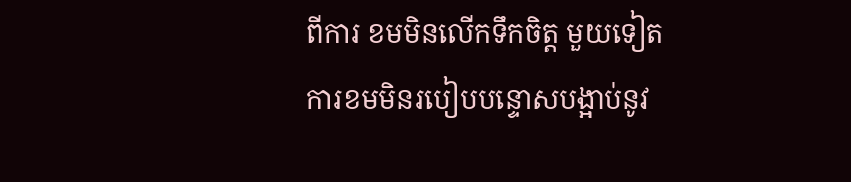ពីការ ខមមិនលើកទឹកចិត្ត មួយទៀតការខមមិនរបៀបបន្ទោសបង្អាប់នូវ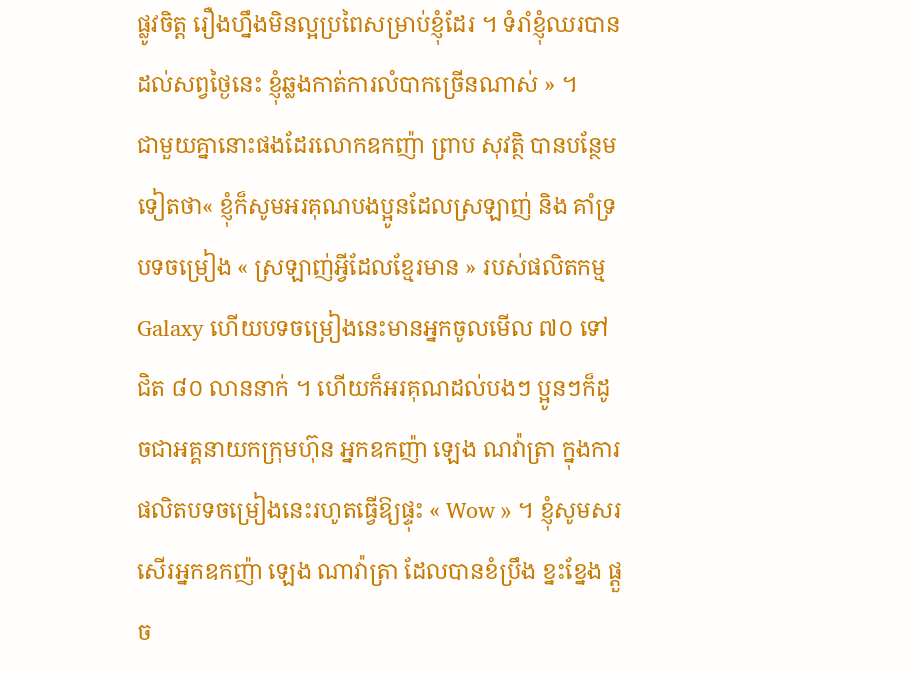ផ្លូវចិត្ត រឿងហ្នឹងមិនល្អប្រពៃសម្រាប់ខ្ញុំដែរ ។ ទំរាំខ្ញុំឈរបានដល់សព្វថ្ងៃនេះ ខ្ញុំឆ្លងកាត់ការលំបាកច្រើនណាស់ » ។
ជាមួយគ្នានោះផងដែរលោកឧកញ៉ា ព្រាប សុវត្ថិ បានបន្ថែមទៀតថា« ខ្ញុំក៏សូមអរគុណបងប្អូនដែលស្រឡាញ់ និង គាំទ្របទចម្រៀង « ស្រឡាញ់អ្វីដែលខ្មែរមាន » របស់ផលិតកម្ម Galaxy ហើយបទចម្រៀងនេះមានអ្នកចូលមើល ៧០ ទៅជិត ៨០ លាននាក់ ។ ហើយក៏អរគុណដល់បងៗ ប្អូនៗក៏ដូចជាអគ្គនាយកក្រុមហ៊ុន អ្នកឧកញ៉ា ឡេង ណវ៉ាត្រា ក្នុងការផលិតបទចម្រៀងនេះរហូតធ្វើឱ្យផ្ទុះ « Wow » ។ ខ្ញុំសូមសរសើរអ្នកឧកញ៉ា ឡេង ណាវ៉ាត្រា ដែលបានខំប្រឹង ខ្នះខ្នែង ផ្តួច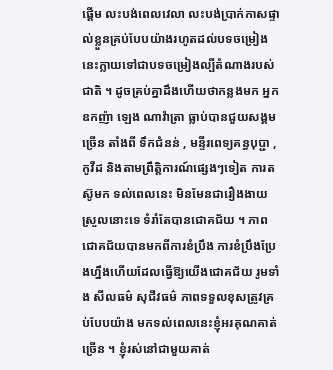ផ្តើម លះបង់ពេលវេលា លះបង់ប្រាក់កាសផ្ទាល់ខ្លួនគ្រប់បែបយ៉ាងរហូតដល់បទចម្រៀងនេះក្លាយទៅជាបទចម្រៀងល្បីតំណាងរបស់ជាតិ ។ ដូចគ្រប់គ្នាដឹងហើយថាកន្លងមក អ្នកឧកញ៉ា ឡេង ណាវ៉ាត្រា ធ្លាប់បានជួយសង្គមច្រើន តាំងពី ទឹកជំនន់ , មន្ទីរពេទ្យគន្ធបុប្ជា , កូវីដ និងតាមព្រឹត្តិការណ៍ផ្សេងៗទៀត ការតស៊ូមក ទល់ពេលនេះ មិនមែនជារឿងងាយស្រួលនោះទេ ទំរាំតែបានជោគជ័យ ។ ភាពជោគជ័យបានមកពីការខំប្រឹង ការខំប្រឹងប្រែងហ្នឹងហើយដែលធ្វើឱ្យយើងជោគជ័យ រូមទាំង សីលធម៌ សុជីវធម៌ ភាពទទួលខុសត្រូវគ្រប់បែបយ៉ាង មកទល់ពេលនេះខ្ញុំអរគុណគាត់ច្រើន ។ ខ្ញុំរស់នៅជាមួយគាត់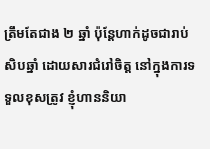ត្រឹមតែជាង ២ ឆ្នាំ ប៉ុន្តែហាក់ដូចជារាប់សិបឆ្នាំ ដោយសារជំរៅចិត្ត នៅក្នុងការទទួលខុសត្រូវ ខ្ញុំហាននិយា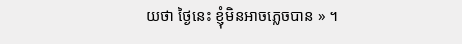យថា ថ្ងៃនេះ ខ្ញុំមិនអាចភ្លេចបាន » ។